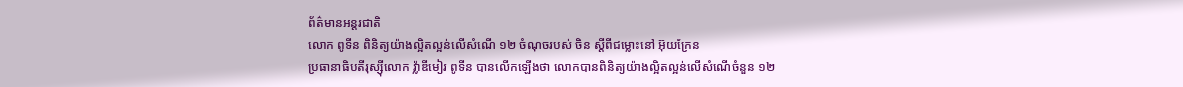ព័ត៌មានអន្ដរជាតិ
លោក ពូទីន ពិនិត្យយ៉ាងល្អិតល្អន់លើសំណើ ១២ ចំណុចរបស់ ចិន ស្ដីពីជម្លោះនៅ អ៊ុយក្រែន
ប្រធានាធិបតីរុស្ស៊ីលោក វ្ល៉ាឌីមៀរ ពូទីន បានលើកឡើងថា លោកបានពិនិត្យយ៉ាងល្អិតល្អន់លើសំណើចំនួន ១២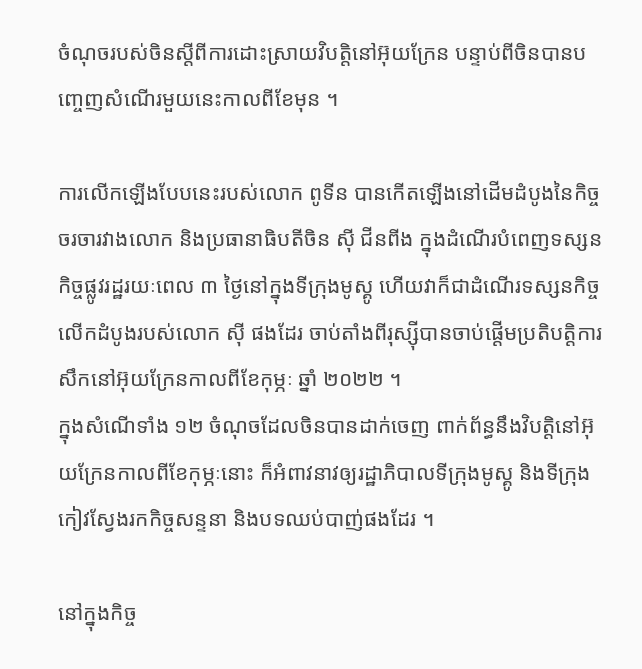ចំណុចរបស់ចិនស្តីពីការដោះស្រាយវិបត្តិនៅអ៊ុយក្រែន បន្ទាប់ពីចិនបានបញ្ចេញសំណើរមួយនេះកាលពីខែមុន ។

ការលើកឡើងបែបនេះរបស់លោក ពូទីន បានកើតឡើងនៅដើមដំបូងនៃកិច្ចចរចារវាងលោក និងប្រធានាធិបតីចិន ស៊ី ជីនពីង ក្នុងដំណើរបំពេញទស្សនកិច្ចផ្លូវរដ្ឋរយៈពេល ៣ ថ្ងៃនៅក្នុងទីក្រុងមូស្គូ ហើយវាក៏ជាដំណើរទស្សនកិច្ចលើកដំបូងរបស់លោក ស៊ី ផងដែរ ចាប់តាំងពីរុស្ស៊ីបានចាប់ផ្ដើមប្រតិបត្តិការសឹកនៅអ៊ុយក្រែនកាលពីខែកុម្ភៈ ឆ្នាំ ២០២២ ។
ក្នុងសំណើទាំង ១២ ចំណុចដែលចិនបានដាក់ចេញ ពាក់ព័ន្ធនឹងវិបត្តិនៅអ៊ុយក្រែនកាលពីខែកុម្ភៈនោះ ក៏អំពាវនាវឲ្យរដ្ឋាភិបាលទីក្រុងមូស្គូ និងទីក្រុងកៀវស្វែងរកកិច្ចសន្ទនា និងបទឈប់បាញ់ផងដែរ ។

នៅក្នុងកិច្ច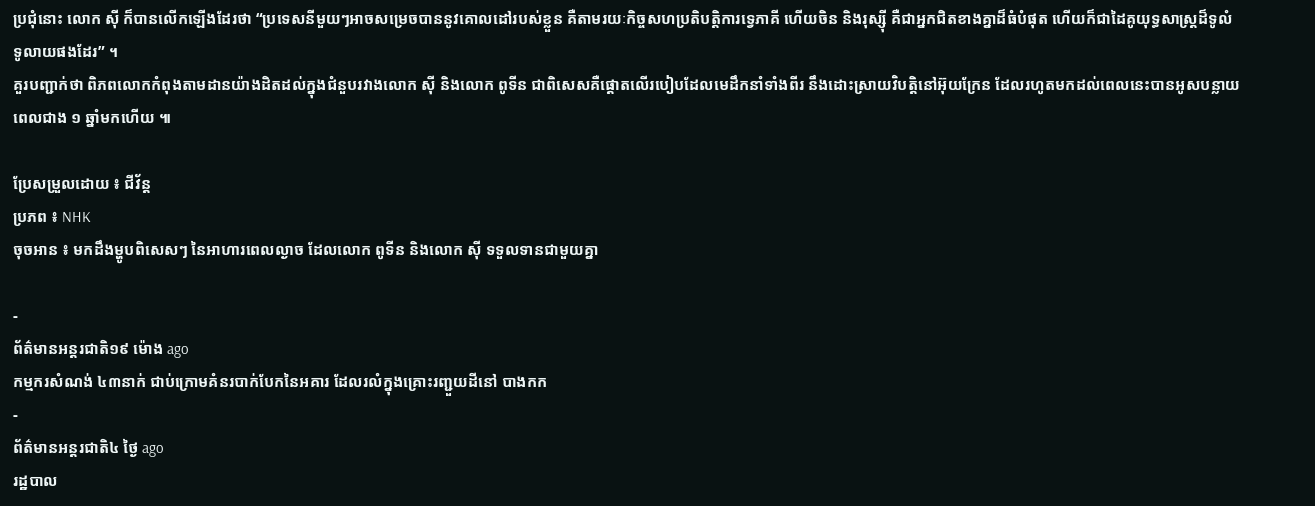ប្រជុំនោះ លោក ស៊ី ក៏បានលើកឡើងដែរថា “ប្រទេសនីមួយៗអាចសម្រេចបាននូវគោលដៅរបស់ខ្លួន គឺតាមរយៈកិច្ចសហប្រតិបត្តិការទ្វេភាគី ហើយចិន និងរុស្ស៊ី គឺជាអ្នកជិតខាងគ្នាដ៏ធំបំផុត ហើយក៏ជាដៃគូយុទ្ធសាស្ត្រដ៏ទូលំទូលាយផងដែរ” ។
គួរបញ្ជាក់ថា ពិភពលោកកំពុងតាមដានយ៉ាងដិតដល់ក្នុងជំនួបរវាងលោក ស៊ី និងលោក ពូទីន ជាពិសេសគឺផ្ដោតលើរបៀបដែលមេដឹកនាំទាំងពីរ នឹងដោះស្រាយវិបត្តិនៅអ៊ុយក្រែន ដែលរហូតមកដល់ពេលនេះបានអូសបន្លាយពេលជាង ១ ឆ្នាំមកហើយ ៕

ប្រែសម្រួលដោយ ៖ ជីវ័ន្ត
ប្រភព ៖ NHK
ចុចអាន ៖ មកដឹងម្ហូបពិសេសៗ នៃអាហារពេលល្ងាច ដែលលោក ពូទីន និងលោក ស៊ី ទទួលទានជាមួយគ្នា

-
ព័ត៌មានអន្ដរជាតិ១៩ ម៉ោង ago
កម្មករសំណង់ ៤៣នាក់ ជាប់ក្រោមគំនរបាក់បែកនៃអគារ ដែលរលំក្នុងគ្រោះរញ្ជួយដីនៅ បាងកក
-
ព័ត៌មានអន្ដរជាតិ៤ ថ្ងៃ ago
រដ្ឋបាល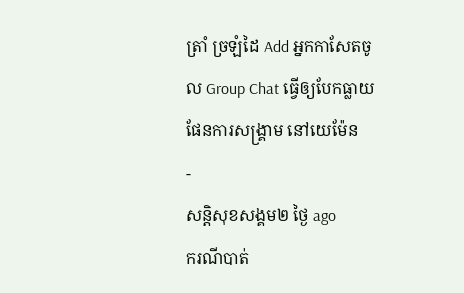ត្រាំ ច្រឡំដៃ Add អ្នកកាសែតចូល Group Chat ធ្វើឲ្យបែកធ្លាយផែនការសង្គ្រាម នៅយេម៉ែន
-
សន្តិសុខសង្គម២ ថ្ងៃ ago
ករណីបាត់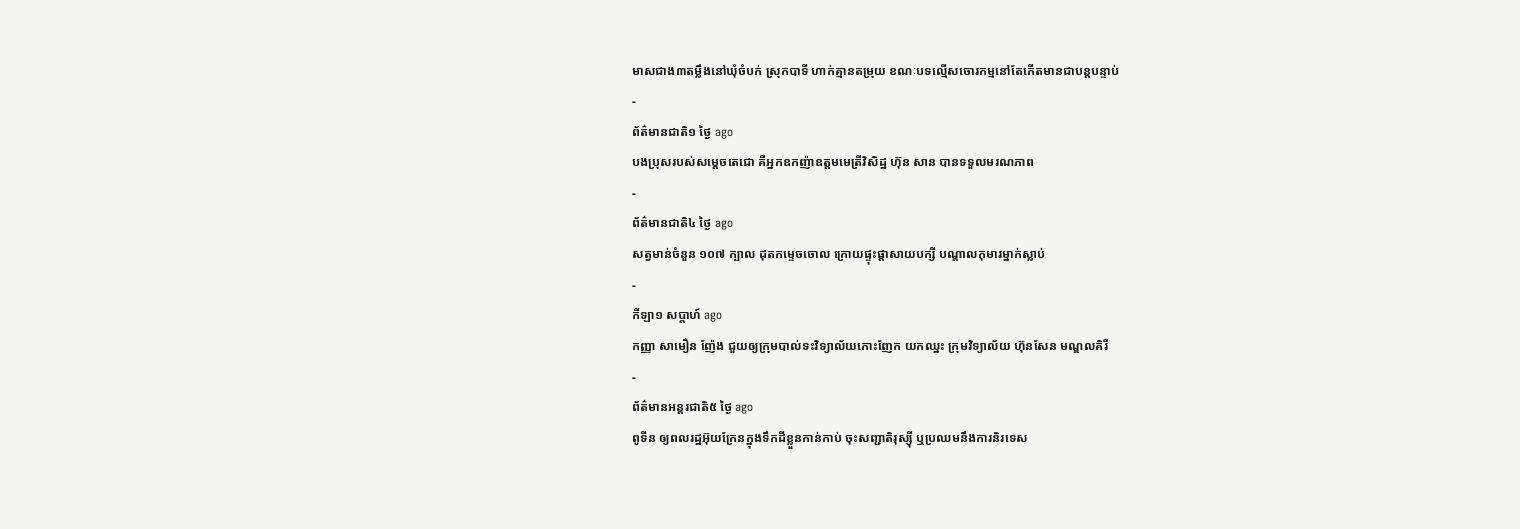មាសជាង៣តម្លឹងនៅឃុំចំបក់ ស្រុកបាទី ហាក់គ្មានតម្រុយ ខណៈបទល្មើសចោរកម្មនៅតែកើតមានជាបន្តបន្ទាប់
-
ព័ត៌មានជាតិ១ ថ្ងៃ ago
បងប្រុសរបស់សម្ដេចតេជោ គឺអ្នកឧកញ៉ាឧត្តមមេត្រីវិសិដ្ឋ ហ៊ុន សាន បានទទួលមរណភាព
-
ព័ត៌មានជាតិ៤ ថ្ងៃ ago
សត្វមាន់ចំនួន ១០៧ ក្បាល ដុតកម្ទេចចោល ក្រោយផ្ទុះផ្ដាសាយបក្សី បណ្តាលកុមារម្នាក់ស្លាប់
-
កីឡា១ សប្តាហ៍ ago
កញ្ញា សាមឿន ញ៉ែង ជួយឲ្យក្រុមបាល់ទះវិទ្យាល័យកោះញែក យកឈ្នះ ក្រុមវិទ្យាល័យ ហ៊ុនសែន មណ្ឌលគិរី
-
ព័ត៌មានអន្ដរជាតិ៥ ថ្ងៃ ago
ពូទីន ឲ្យពលរដ្ឋអ៊ុយក្រែនក្នុងទឹកដីខ្លួនកាន់កាប់ ចុះសញ្ជាតិរុស្ស៊ី ឬប្រឈមនឹងការនិរទេស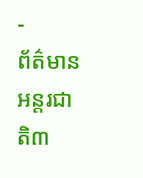-
ព័ត៌មានអន្ដរជាតិ៣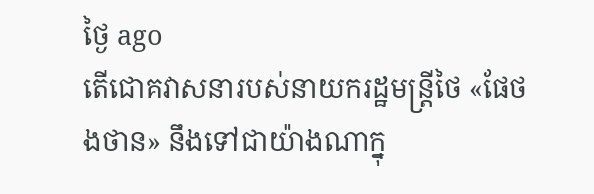ថ្ងៃ ago
តើជោគវាសនារបស់នាយករដ្ឋមន្ត្រីថៃ «ផែថងថាន» នឹងទៅជាយ៉ាងណាក្នុ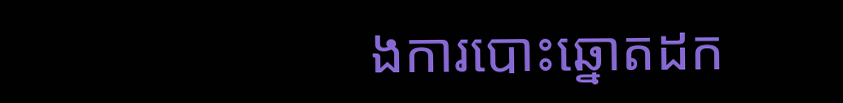ងការបោះឆ្នោតដក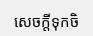សេចក្តីទុកចិ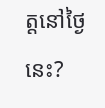ត្តនៅថ្ងៃនេះ?